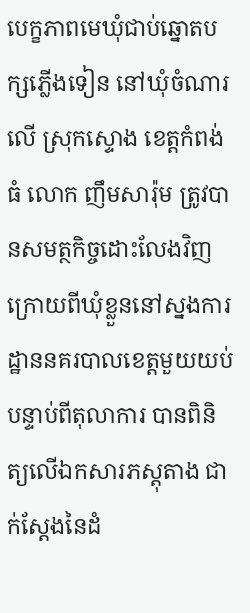បេក្ខភាពមេឃុំជាប់ឆ្នោតបក្សភ្លើងទៀន នៅឃុំចំណារលើ ស្រុកស្ទោង ខេត្តកំពង់ធំ លោក ញឹមសារ៉ុម ត្រូវបានសមត្ថកិច្ចដោះលែងវិញ ក្រោយពីឃុំខ្លួននៅស្នងការដ្ឋាននគរបាលខេត្តមួយយប់បន្ទាប់ពីតុលាការ បានពិនិត្យលើឯកសារភស្តុតាង ជាក់ស្តែងនៃដំ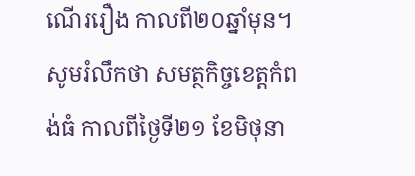ណើររឿង កាលពី២០ឆ្នាំមុន។
សូមរំលឹកថា សមត្ថកិច្ចខេត្តកំពង់ធំ កាលពីថ្ងៃទី២១ ខែមិថុនា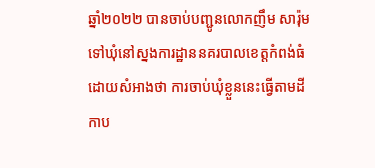ឆ្នាំ២០២២ បានចាប់បញ្ជូនលោកញឹម សារ៉ុម ទៅឃុំនៅស្នងការដ្ឋាននគរបាលខេត្តកំពង់ធំដោយសំអាងថា ការចាប់ឃុំខ្លួននេះធ្វើតាមដីកាប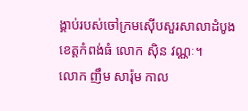ង្គាប់របស់ចៅក្រមស៊ើបសួរសាលាដំបូងខេត្តកំពង់ធំ លោក ស៊ិន វណ្ណៈ។
លោក ញឹម សារ៉ុម កាល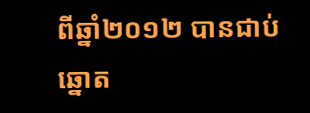ពីឆ្នាំ២០១២ បានជាប់ឆ្នោត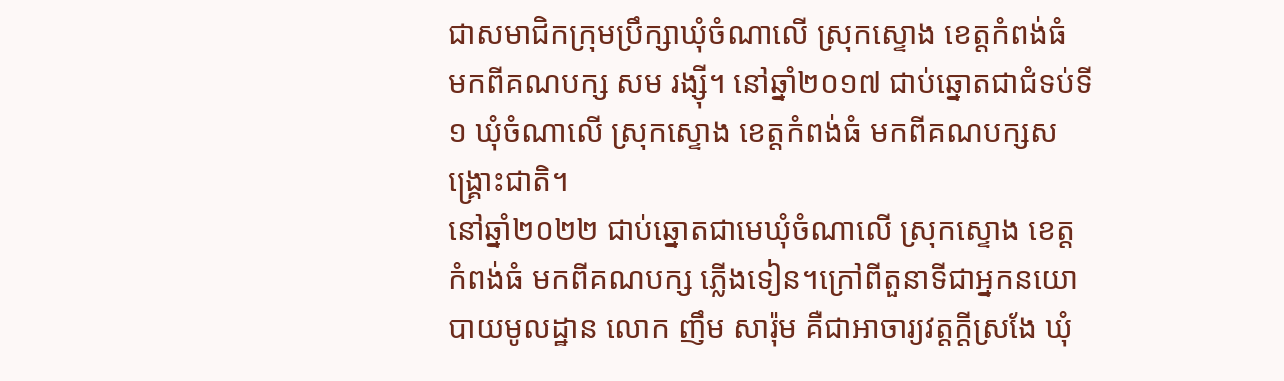ជាសមាជិកក្រុមប្រឹក្សាឃុំចំណាលើ ស្រុកស្ទោង ខេត្តកំពង់ធំ មកពីគណបក្ស សម រង្ស៊ី។ នៅឆ្នាំ២០១៧ ជាប់ឆ្នោតជាជំទប់ទី១ ឃុំចំណាលើ ស្រុកស្ទោង ខេត្តកំពង់ធំ មកពីគណបក្សសង្រ្គោះជាតិ។
នៅឆ្នាំ២០២២ ជាប់ឆ្នោតជាមេឃុំចំណាលើ ស្រុកស្ទោង ខេត្តកំពង់ធំ មកពីគណបក្ស ភ្លើងទៀន។ក្រៅពីតួនាទីជាអ្នកនយោបាយមូលដ្ឋាន លោក ញឹម សារ៉ុម គឺជាអាចារ្យវត្តក្តីស្រងែ ឃុំ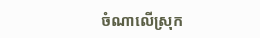ចំណាលើស្រុក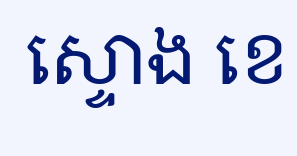ស្ទោង ខេ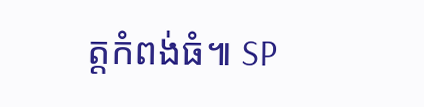ត្តកំពង់ធំ៕ SP